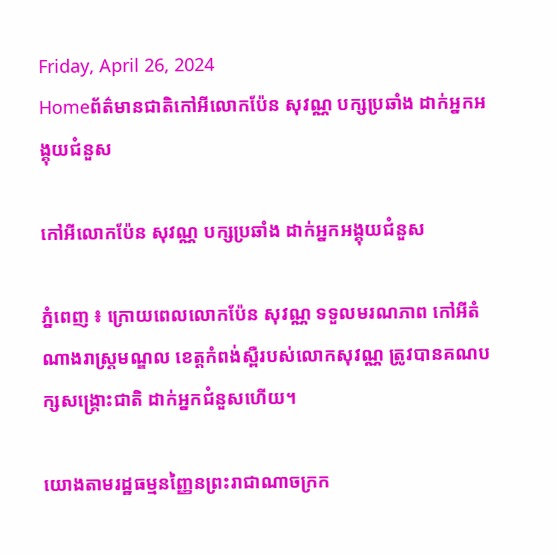Friday, April 26, 2024
Homeព័ត៌មានជាតិកៅអីលោកប៉ែន សុវណ្ណ បក្សប្រឆាំង ដាក់អ្នកអង្គុយជំនួស

កៅអីលោកប៉ែន សុវណ្ណ បក្សប្រឆាំង ដាក់អ្នកអង្គុយជំនួស

ភ្នំពេញ ៖ ក្រោយពេលលោកប៉ែន សុវណ្ណ ទទួលមរណភាព កៅអីតំណាងរាស្ត្រមណ្ឌល ខេត្តកំពង់ស្ពឺរបស់លោកសុវណ្ណ ត្រូវបានគណបក្សសង្គ្រោះជាតិ ដាក់អ្នកជំនួសហើយ។

យោងតាមរដ្ឋធម្មនញ្ញៃនព្រះរាជាណាចក្រក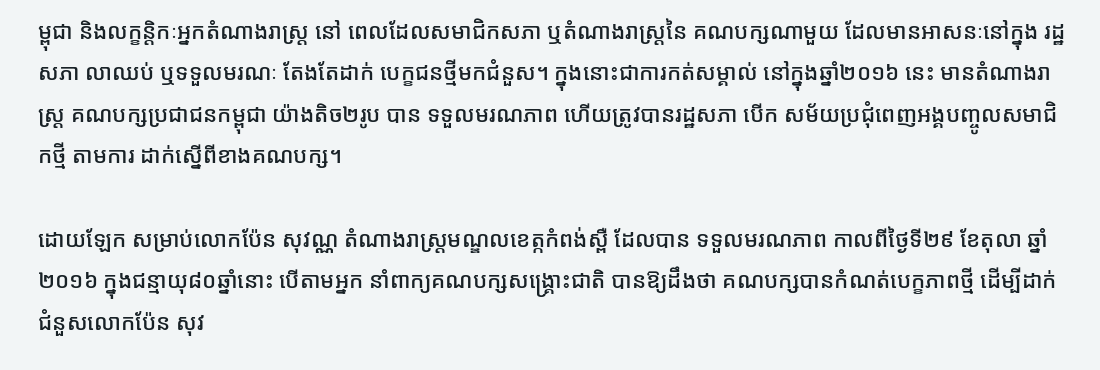ម្ពុជា និងលក្ខន្តិកៈអ្នកតំណាងរាស្ត្រ នៅ ពេលដែលសមាជិកសភា ឬតំណាងរាស្ត្រនៃ គណបក្សណាមួយ ដែលមានអាសនៈនៅក្នុង រដ្ឋសភា លាឈប់ ឬទទួលមរណៈ តែងតែដាក់ បេក្ខជនថ្មីមកជំនួស។ ក្នុងនោះជាការកត់សម្គាល់ នៅក្នុងឆ្នាំ២០១៦ នេះ មានតំណាងរាស្ត្រ គណបក្សប្រជាជនកម្ពុជា យ៉ាងតិច២រូប បាន ទទួលមរណភាព ហើយត្រូវបានរដ្ឋសភា បើក សម័យប្រជុំពេញអង្គបញ្ចូលសមាជិកថ្មី តាមការ ដាក់ស្នើពីខាងគណបក្ស។

ដោយឡែក សម្រាប់លោកប៉ែន សុវណ្ណ តំណាងរាស្ត្រមណ្ឌលខេត្កកំពង់ស្ពឺ ដែលបាន ទទួលមរណភាព កាលពីថ្ងៃទី២៩ ខែតុលា ឆ្នាំ២០១៦ ក្នុងជន្មាយុ៨០ឆ្នាំនោះ បើតាមអ្នក នាំពាក្យគណបក្សសង្គ្រោះជាតិ បានឱ្យដឹងថា គណបក្សបានកំណត់បេក្ខភាពថ្មី ដើម្បីដាក់ ជំនួសលោកប៉ែន សុវ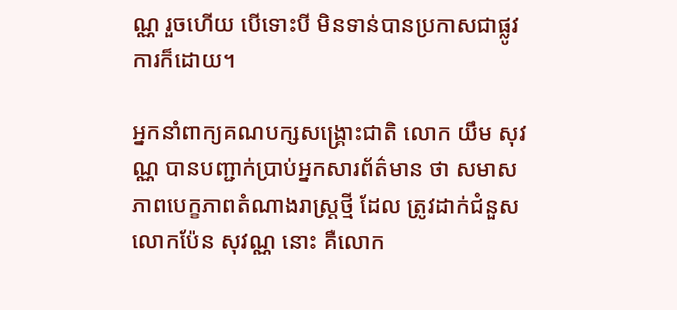ណ្ណ រួចហើយ បើទោះបី មិនទាន់បានប្រកាសជាផ្លូវការក៏ដោយ។

អ្នកនាំពាក្យគណបក្សសង្គ្រោះជាតិ លោក យឹម សុវណ្ណ បានបញ្ជាក់ប្រាប់អ្នកសារព័ត៌មាន ថា សមាសភាពបេក្ខភាពតំណាងរាស្ត្រថ្មី ដែល ត្រូវដាក់ជំនួសលោកប៉ែន សុវណ្ណ នោះ គឺលោក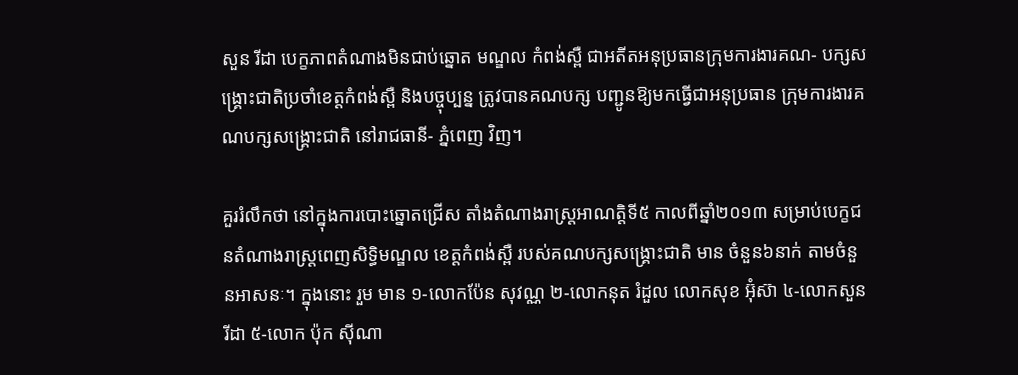សួន រីដា បេក្ខភាពតំណាងមិនជាប់ឆ្នោត មណ្ឌល កំពង់ស្ពឺ ជាអតីតអនុប្រធានក្រុមការងារគណ- បក្សសង្គ្រោះជាតិប្រចាំខេត្តកំពង់ស្ពឺ និងបច្ចុប្បន្ន ត្រូវបានគណបក្ស បញ្ជូនឱ្យមកធ្វើជាអនុប្រធាន ក្រុមការងារគណបក្សសង្គ្រោះជាតិ នៅរាជធានី- ភ្នំពេញ វិញ។

គួររំលឹកថា នៅក្នុងការបោះឆ្នោតជ្រើស តាំងតំណាងរាស្ត្រអាណត្តិទី៥ កាលពីឆ្នាំ២០១៣ សម្រាប់បេក្ខជនតំណាងរាស្ត្រពេញសិទ្ធិមណ្ឌល ខេត្តកំពង់ស្ពឺ របស់គណបក្សសង្គ្រោះជាតិ មាន ចំនួន៦នាក់ តាមចំនួនអាសនៈ។ ក្នុងនោះ រួម មាន ១-លោកប៉ែន សុវណ្ណ ២-លោកនុត រំដួល លោកសុខ អ៊ុំស៊ា ៤-លោកសួន រីដា ៥-លោក ប៉ុក ស៊ីណា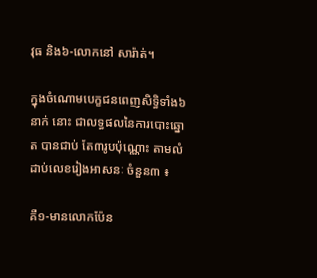វុធ និង៦-លោកនៅ សារ៉ាត់។

ក្នុងចំណោមបេក្ខជនពេញសិទ្ធិទាំង៦នាក់ នោះ ជាលទ្ធផលនៃការបោះឆ្នោត បានជាប់ តែ៣រូបប៉ុណ្ណោះ តាមលំដាប់លេខរៀងអាសនៈ ចំនួន៣ ៖

គឺ១-មានលោកប៉ែន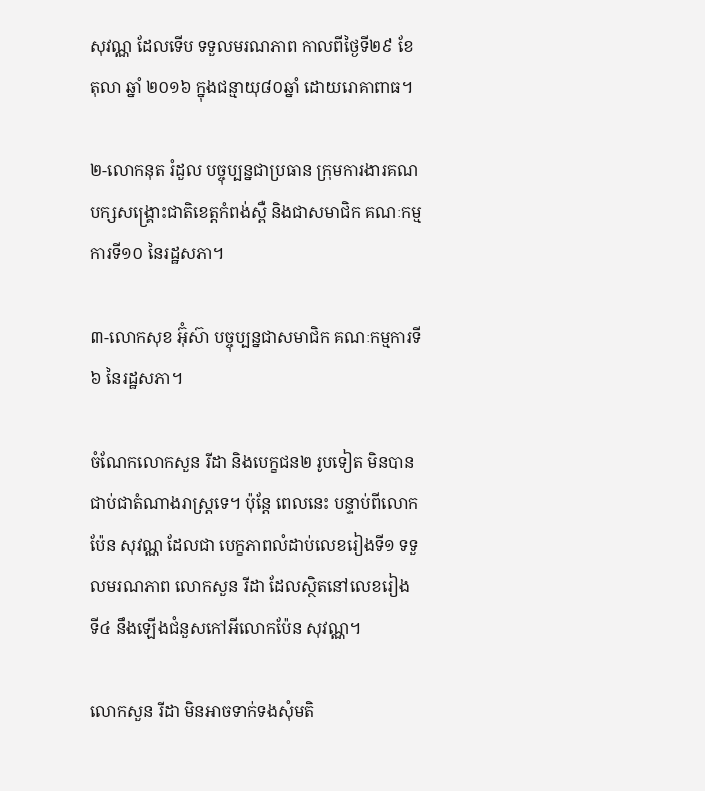សុវណ្ណ ដែលទើប ទទួលមរណភាព កាលពីថ្ងៃទី២៩ ខែតុលា ឆ្នាំ ២០១៦ ក្នុងជន្មាយុ៨០ឆ្នាំ ដោយរោគាពាធ។

២-លោកនុត រំដួល បច្ចុប្បន្នជាប្រធាន ក្រុមការងារគណបក្សសង្គ្រោះជាតិខេត្តកំពង់ស្ពឺ និងជាសមាជិក គណៈកម្មការទី១០ នៃរដ្ឋសភា។

៣-លោកសុខ អ៊ុំស៊ា បច្ចុប្បន្នជាសមាជិក គណៈកម្មការទី៦ នៃរដ្ឋសភា។

ចំណែកលោកសួន រីដា និងបេក្ខជន២ រូបទៀត មិនបានជាប់ជាតំណាងរាស្ត្រទេ។ ប៉ុន្តែ ពេលនេះ បន្ទាប់ពីលោកប៉ែន សុវណ្ណ ដែលជា បេក្ខភាពលំដាប់លេខរៀងទី១ ទទួលមរណភាព លោកសួន រីដា ដែលស្ថិតនៅលេខរៀង ទី៤ នឹងឡើងជំនួសកៅអីលោកប៉ែន សុវណ្ណ។

លោកសួន រីដា មិនអាចទាក់ទងសុំមតិ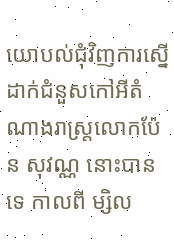យោបល់ជុំវិញការស្នើដាក់ជំនួសកៅអីតំណាងរាស្ត្រលោកប៉ែន សុវណ្ណ នោះបានទេ កាលពី ម្សិល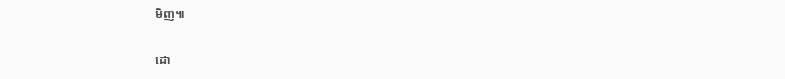មិញ៕

ដោ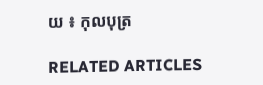យ ៖ កុលបុត្រ

RELATED ARTICLES